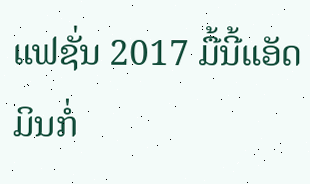ແຟຊັ່ນ 2017 ມື້ນີ້ແອັດມິນກໍ່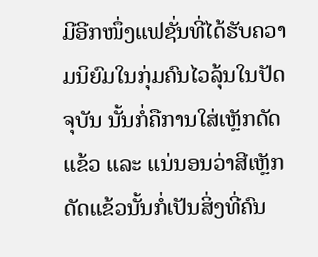ມີອີກໜຶ່ງແຟຊັ່ນທີ່ໄດ້ຮັບຄວາມນິຍົມໃນກຸ່ມຄົນໄວລຸ້ນໃນປັດຈຸບັນ ນັ້ນກໍ່ຄືການໃສ່ເຫຼັກດັດແຂ້ວ ແລະ ແນ່ນອນວ່າສີເຫຼັກດັດແຂ້ວນັ້ນກໍ່ເປັນສິ່ງທີ່ຄົນ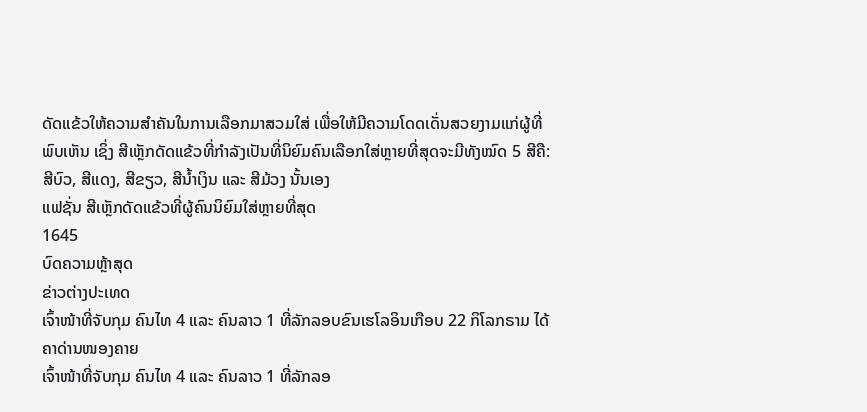ດັດແຂ້ວໃຫ້ຄວາມສຳຄັນໃນການເລືອກມາສວມໃສ່ ເພື່ອໃຫ້ມີຄວາມໂດດເດັ່ນສວຍງາມແກ່ຜູ້ທີ່ພົບເຫັນ ເຊິ່ງ ສີເຫຼັກດັດແຂ້ວທີ່ກຳລັງເປັນທີ່ນິຍົມຄົນເລືອກໃສ່ຫຼາຍທີ່ສຸດຈະມີທັງໝົດ 5 ສີຄື: ສີບົວ, ສີແດງ, ສີຂຽວ, ສີນ້ຳເງິນ ແລະ ສີມ້ວງ ນັ້ນເອງ
ແຟຊັ່ນ ສີເຫຼັກດັດແຂ້ວທີ່ຜູ້ຄົນນິຍົມໃສ່ຫຼາຍທີ່ສຸດ
1645
ບົດຄວາມຫຼ້າສຸດ
ຂ່າວຕ່າງປະເທດ
ເຈົ້າໜ້າທີ່ຈັບກຸມ ຄົນໄທ 4 ແລະ ຄົນລາວ 1 ທີ່ລັກລອບຂົນເຮໂລອິນເກືອບ 22 ກິໂລກຣາມ ໄດ້ຄາດ່ານໜອງຄາຍ
ເຈົ້າໜ້າທີ່ຈັບກຸມ ຄົນໄທ 4 ແລະ ຄົນລາວ 1 ທີ່ລັກລອ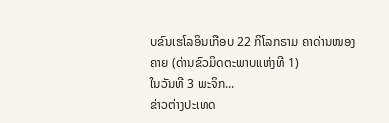ບຂົນເຮໂລອິນເກືອບ 22 ກິໂລກຣາມ ຄາດ່ານໜອງຄາຍ (ດ່ານຂົວມິດຕະພາບແຫ່ງທີ 1)
ໃນວັນທີ 3 ພະຈິກ...
ຂ່າວຕ່າງປະເທດ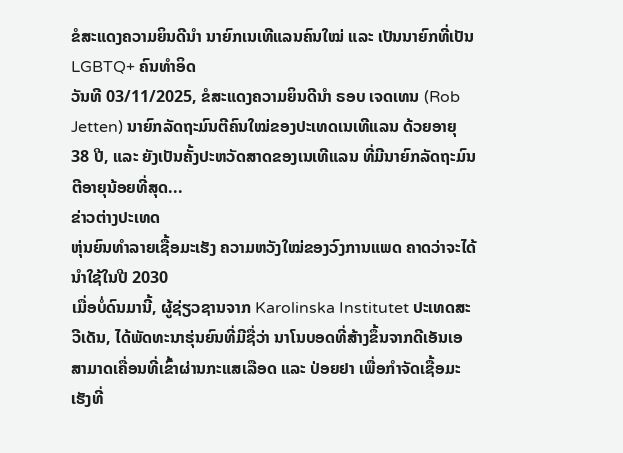ຂໍສະແດງຄວາມຍິນດີນຳ ນາຍົກເນເທີແລນຄົນໃໝ່ ແລະ ເປັນນາຍົກທີ່ເປັນ LGBTQ+ ຄົນທຳອິດ
ວັນທີ 03/11/2025, ຂໍສະແດງຄວາມຍິນດີນຳ ຣອບ ເຈດເທນ (Rob Jetten) ນາຍົກລັດຖະມົນຕີຄົນໃໝ່ຂອງປະເທດເນເທີແລນ ດ້ວຍອາຍຸ 38 ປີ, ແລະ ຍັງເປັນຄັ້ງປະຫວັດສາດຂອງເນເທີແລນ ທີ່ມີນາຍົກລັດຖະມົນຕີອາຍຸນ້ອຍທີ່ສຸດ...
ຂ່າວຕ່າງປະເທດ
ຫຸ່ນຍົນທຳລາຍເຊື້ອມະເຮັງ ຄວາມຫວັງໃໝ່ຂອງວົງການແພດ ຄາດວ່າຈະໄດ້ນໍາໃຊ້ໃນປີ 2030
ເມື່ອບໍ່ດົນມານີ້, ຜູ້ຊ່ຽວຊານຈາກ Karolinska Institutet ປະເທດສະວີເດັນ, ໄດ້ພັດທະນາຮຸ່ນຍົນທີ່ມີຊື່ວ່າ ນາໂນບອດທີ່ສ້າງຂຶ້ນຈາກດີເອັນເອ ສາມາດເຄື່ອນທີ່ເຂົ້າຜ່ານກະແສເລືອດ ແລະ ປ່ອຍຢາ ເພື່ອກຳຈັດເຊື້ອມະເຮັງທີ່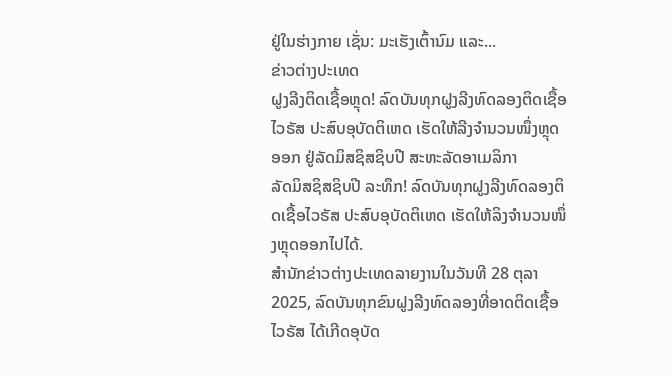ຢູ່ໃນຮ່າງກາຍ ເຊັ່ນ: ມະເຮັງເຕົ້ານົມ ແລະ...
ຂ່າວຕ່າງປະເທດ
ຝູງລີງຕິດເຊື້ອຫຼຸດ! ລົດບັນທຸກຝູງລີງທົດລອງຕິດເຊື້ອໄວຣັສ ປະສົບອຸບັດຕິເຫດ ເຮັດໃຫ້ລີງຈຳນວນໜຶ່ງຫຼຸດອອກ ຢູ່ລັດມິສຊິສຊິບປີ ສະຫະລັດອາເມລິກາ
ລັດມິສຊິສຊິບປີ ລະທຶກ! ລົດບັນທຸກຝູງລີງທົດລອງຕິດເຊື້ອໄວຣັສ ປະສົບອຸບັດຕິເຫດ ເຮັດໃຫ້ລິງຈຳນວນໜຶ່ງຫຼຸດອອກໄປໄດ້.
ສຳນັກຂ່າວຕ່າງປະເທດລາຍງານໃນວັນທີ 28 ຕຸລາ 2025, ລົດບັນທຸກຂົນຝູງລີງທົດລອງທີ່ອາດຕິດເຊື້ອໄວຣັສ ໄດ້ເກີດອຸບັດ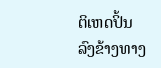ຕິເຫດປິ້ນລົງຂ້າງທາງ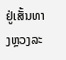ຢູ່ເສັ້ນທາງຫຼວງລະ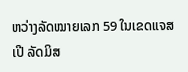ຫວ່າງລັດໝາຍເລກ 59 ໃນເຂດແຈສເປີ ລັດມິສ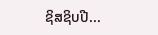ຊິສຊິບປີ...